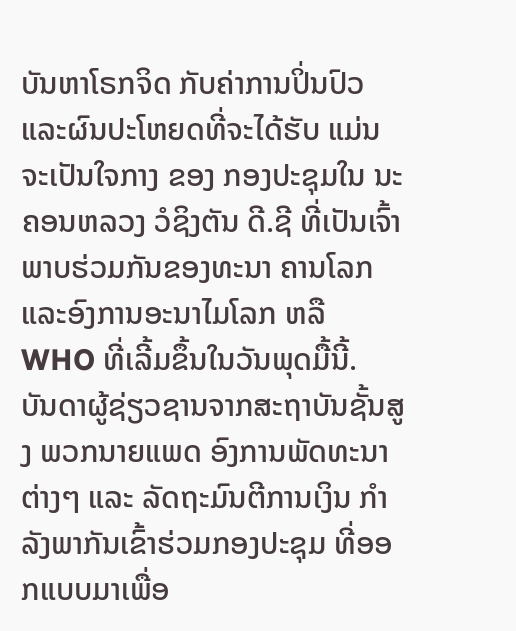ບັນຫາໂຣກຈິດ ກັບຄ່າການປິ່ນປົວ ແລະຜົນປະໂຫຍດທີ່ຈະໄດ້ຮັບ ແມ່ນຈະເປັນໃຈກາງ ຂອງ ກອງປະຊຸມໃນ ນະຄອນຫລວງ ວໍຊິງຕັນ ດີ.ຊີ ທີ່ເປັນເຈົ້າພາບຮ່ວມກັນຂອງທະນາ ຄານໂລກ ແລະອົງການອະນາໄມໂລກ ຫລື WHO ທີ່ເລີ້ມຂຶ້ນໃນວັນພຸດມື້ນີ້.
ບັນດາຜູ້ຊ່ຽວຊານຈາກສະຖາບັນຊັ້ນສູງ ພວກນາຍແພດ ອົງການພັດທະນາຕ່າງໆ ແລະ ລັດຖະມົນຕີການເງິນ ກຳລັງພາກັນເຂົ້າຮ່ວມກອງປະຊຸມ ທີ່ອອກແບບມາເພື່ອ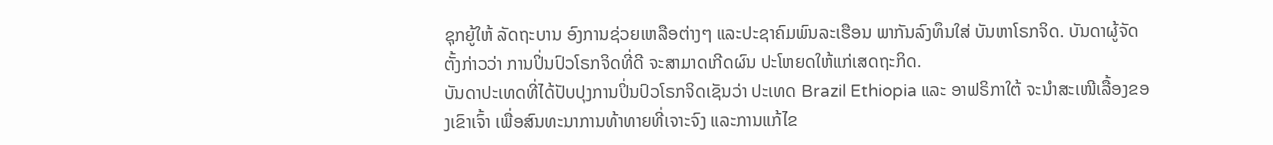ຊຸກຍູ້ໃຫ້ ລັດຖະບານ ອົງການຊ່ວຍເຫລືອຕ່າງໆ ແລະປະຊາຄົມພົນລະເຮືອນ ພາກັນລົງທຶນໃສ່ ບັນຫາໂຣກຈິດ. ບັນດາຜູ້ຈັດຕັ້ງກ່າວວ່າ ການປິ່ນປົວໂຣກຈິດທີ່ດີ ຈະສາມາດເກີດຜົນ ປະໂຫຍດໃຫ້ແກ່ເສດຖະກິດ.
ບັນດາປະເທດທີ່ໄດ້ປັບປຸງການປິ່ນປົວໂຣກຈິດເຊັນວ່າ ປະເທດ Brazil Ethiopia ແລະ ອາຟຣິກາໃຕ້ ຈະນຳສະເໜີເລື້ອງຂອງເຂົາເຈົ້າ ເພື່ອສົນທະນາການທ້າທາຍທີ່ເຈາະຈົງ ແລະການແກ້ໄຂ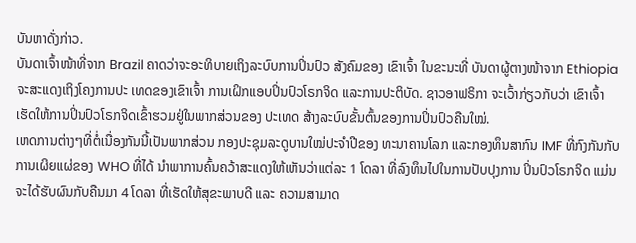ບັນຫາດັ່ງກ່າວ.
ບັນດາເຈົ້າໜ້າທີ່ຈາກ Brazil ຄາດວ່າຈະອະທິບາຍເຖິງລະບົບການປິ່ນປົວ ສັງຄົມຂອງ ເຂົາເຈົ້າ ໃນຂະນະທີ່ ບັນດາຜູ້ຕາງໜ້າຈາກ Ethiopia ຈະສະແດງເຖິງໂຄງການປະ ເທດຂອງເຂົາເຈົ້າ ການເຝິກແອບປິ່ນປົວໂຣກຈິດ ແລະການປະຕິບັດ. ຊາວອາຟຣິກາ ຈະເວົ້າກ່ຽວກັບວ່າ ເຂົາເຈົ້າເຮັດໃຫ້ການປິ່ນປົວໂຣກຈິດເຂົ້າຮວມຢູ່ໃນພາກສ່ວນຂອງ ປະເທດ ສ້າງລະບົບຂັ້ນຕົ້ນຂອງການປິ່ນປົວຄືນໃໝ່.
ເຫດການຕ່າງໆທີ່ຕໍ່ເນື່ອງກັນນີ້ເປັນພາກສ່ວນ ກອງປະຊຸມລະດູບານໃໝ່ປະຈຳປີຂອງ ທະນາຄານໂລກ ແລະກອງທຶນສາກົນ IMF ທີ່ກົງກັນກັບການເຜິຍແຜ່ຂອງ WHO ທີ່ໄດ້ ນຳພາການຄົ້ນຄວ້າສະແດງໃຫ້ເຫັນວ່າແຕ່ລະ 1 ໂດລາ ທີ່ລົງທຶນໄປໃນການປັບປຸງການ ປິ່ນປົວໂຣກຈິດ ແມ່ນຈະໄດ້ຮັບຜົນກັບຄືນມາ 4 ໂດລາ ທີ່ເຮັດໃຫ້ສຸຂະພາບດີ ແລະ ຄວາມສາມາດ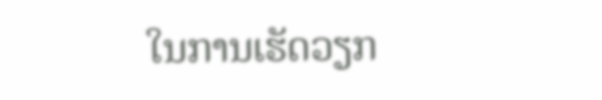ໃນການເຮັດວຽກ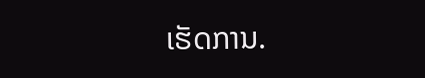ເຮັດການ.